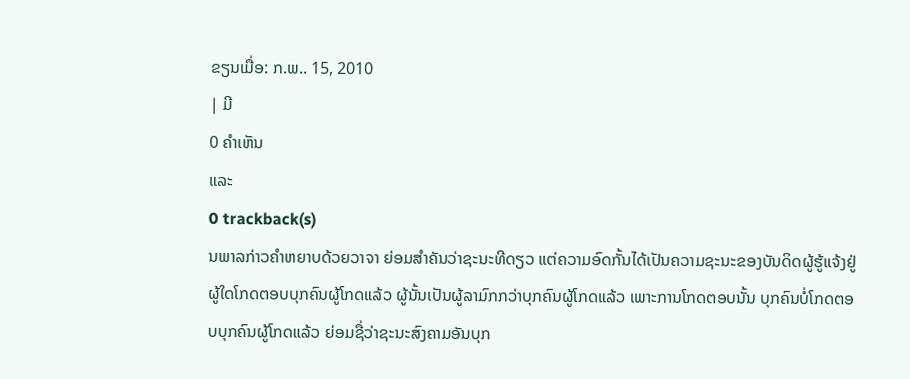ຂຽນເມື່ອ: ກ.ພ.. 15, 2010
| ມີ
0 ຄຳເຫັນ
ແລະ
0 trackback(s)
ນພາລກ່າວຄຳຫຍາບດ້ວຍວາຈາ ຍ່ອມສຳຄັນວ່າຊະນະທີດຽວ ແຕ່ຄວາມອົດກັ້ນໄດ້ເປັນຄວາມຊະນະຂອງບັນດິດຜູ້ຮູ້ແຈ້ງຢູ່ ຜູ້ໃດໂກດຕອບບຸກຄົນຜູ້ໂກດແລ້ວ ຜູ້ນັ້ນເປັນຜູ້ລາມົກກວ່າບຸກຄົນຜູ້ໂກດແລ້ວ ເພາະການໂກດຕອບນັ້ນ ບຸກຄົນບໍ່ໂກດຕອບບຸກຄົນຜູ້ໂກດແລ້ວ ຍ່ອມຊື່ວ່າຊະນະສົງຄາມອັນບຸກ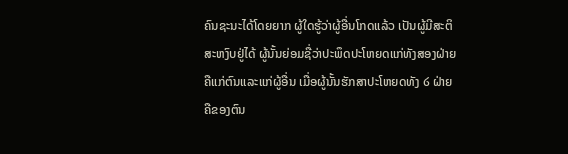ຄົນຊະນະໄດ້ໂດຍຍາກ ຜູ້ໃດຮູ້ວ່າຜູ້ອື່ນໂກດແລ້ວ ເປັນຜູ້ມີສະຕິ ສະຫງົບຢູ່ໄດ້ ຜູ້ນັ້ນຍ່ອມຊື່ວ່າປະພຶດປະໂຫຍດແກ່ທັງສອງຝ່າຍ ຄືແກ່ຕົນແລະແກ່ຜູ້ອື່ນ ເມື່ອຜູ້ນັ້ນຮັກສາປະໂຫຍດທັງ ໒ ຝ່າຍ ຄືຂອງຕົນ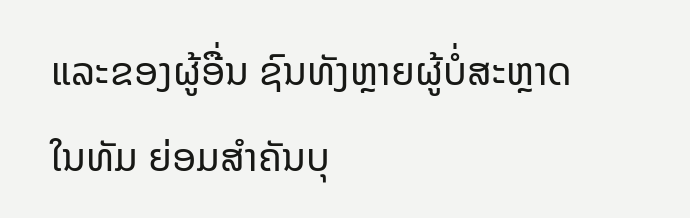ແລະຂອງຜູ້ອື່ນ ຊົນທັງຫຼາຍຜູ້ບໍ່ສະຫຼາດໃນທັມ ຍ່ອມສຳຄັນບຸ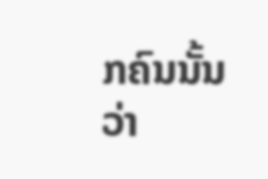ກຄົນນັ້ນວ່າ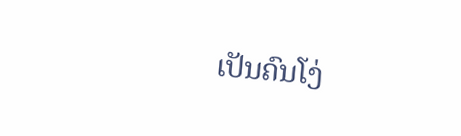ເປັນຄົນໂງ່